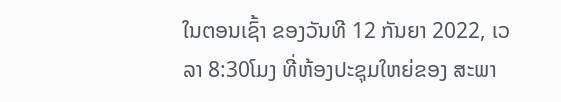ໃນຕອນເຊົ້າ ຂອງວັນທີ 12 ກັນຍາ 2022, ເວລາ 8:30ໂມງ ທີ່ຫ້ອງປະຊຸມໃຫຍ່ຂອງ ສະພາ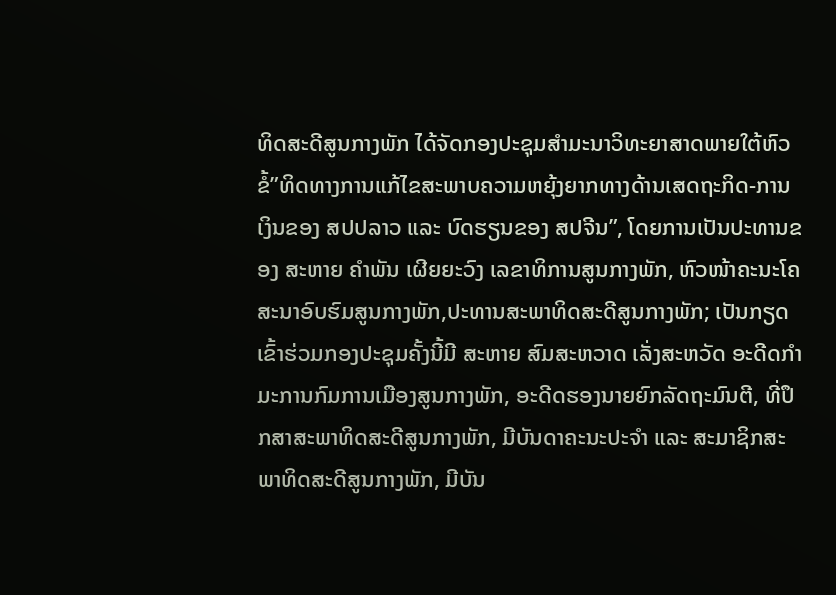ທິດສະດີສູນກາງພັກ ໄດ້ຈັດກອງປະຊຸມສຳມະນາວິທະຍາສາດພາຍໃຕ້ຫົວຂໍ້”ທິດທາງການແກ້ໄຂສະພາບຄວາມຫຍຸ້ງຍາກທາງດ້ານເສດຖະກິດ-ການເງິນຂອງ ສປປລາວ ແລະ ບົດຮຽນຂອງ ສປຈີນ”, ໂດຍການເປັນປະທານຂອງ ສະຫາຍ ຄຳພັນ ເຜີຍຍະວົງ ເລຂາທິການສູນກາງພັກ, ຫົວໜ້າຄະນະໂຄສະນາອົບຮົມສູນກາງພັກ,ປະທານສະພາທິດສະດີສູນກາງພັກ; ເປັນກຽດເຂົ້າຮ່ວມກອງປະຊຸມຄັ້ງນີ້ມີ ສະຫາຍ ສົມສະຫວາດ ເລັ່ງສະຫວັດ ອະດີດກຳມະການກົມການເມືອງສູນກາງພັກ, ອະດີດຮອງນາຍຍົກລັດຖະມົນຕີ, ທີ່ປຶກສາສະພາທິດສະດີສູນກາງພັກ, ມີບັນດາຄະນະປະຈຳ ແລະ ສະມາຊິກສະພາທິດສະດີສູນກາງພັກ, ມີບັນ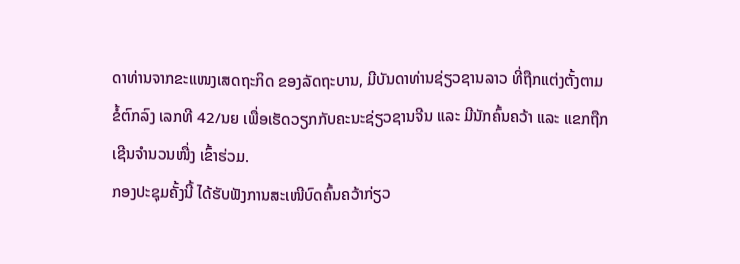ດາທ່ານຈາກຂະແໜງເສດຖະກິດ ຂອງລັດຖະບານ, ມີບັນດາທ່ານຊ່ຽວຊານລາວ ທີ່ຖືກແຕ່ງຕັ້ງຕາມຂໍ້ຕົກລົງ ເລກທີ 42/ນຍ ເພື່ອເຮັດວຽກກັບຄະນະຊ່ຽວຊານຈີນ ແລະ ມີນັກຄົ້ນຄວ້າ ແລະ ແຂກຖືກເຊີນຈຳນວນໜື່ງ ເຂົ້າຮ່ວມ.
ກອງປະຊຸມຄັ້ງນີ້ ໄດ້ຮັບຟັງການສະເໜີບົດຄົ້ນຄວ້າກ່ຽວ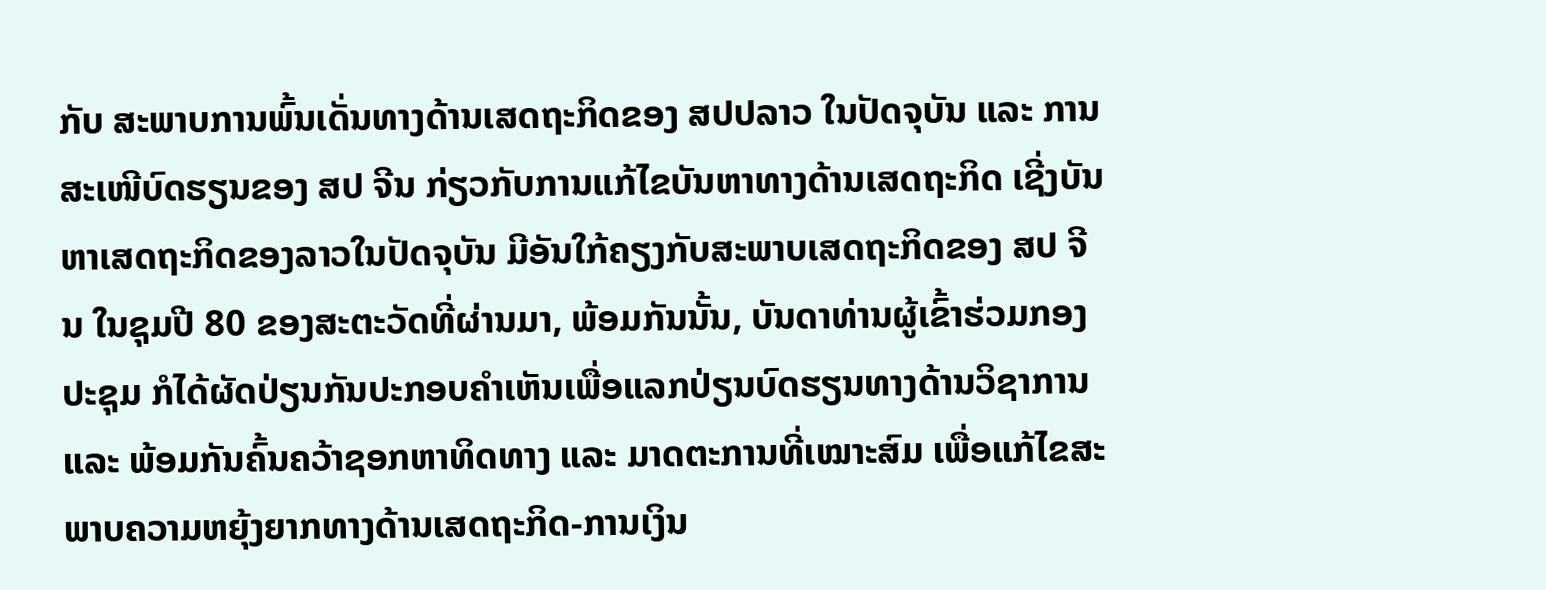ກັບ ສະພາບການພົ້ນເດັ່ນທາງດ້ານເສດຖະກິດຂອງ ສປປລາວ ໃນປັດຈຸບັນ ແລະ ການສະເໜີບົດຮຽນຂອງ ສປ ຈີນ ກ່ຽວກັບການແກ້ໄຂບັນຫາທາງດ້ານເສດຖະກິດ ເຊີ່ງບັນຫາເສດຖະກິດຂອງລາວໃນປັດຈຸບັນ ມີອັນໃກ້ຄຽງກັບສະພາບເສດຖະກິດຂອງ ສປ ຈີນ ໃນຊຸມປີ 80 ຂອງສະຕະວັດທີ່ຜ່ານມາ, ພ້ອມກັນນັ້ນ, ບັນດາທ່ານຜູ້ເຂົ້າຮ່ວມກອງປະຊຸມ ກໍໄດ້ຜັດປ່ຽນກັນປະກອບຄຳເຫັນເພື່ອແລກປ່ຽນບົດຮຽນທາງດ້ານວິຊາການ ແລະ ພ້ອມກັນຄົ້ນຄວ້າຊອກຫາທິດທາງ ແລະ ມາດຕະການທີ່ເໝາະສົມ ເພື່ອແກ້ໄຂສະພາບຄວາມຫຍຸ້ງຍາກທາງດ້ານເສດຖະກິດ-ການເງິນ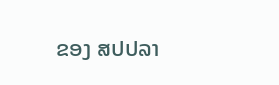ຂອງ ສປປລາ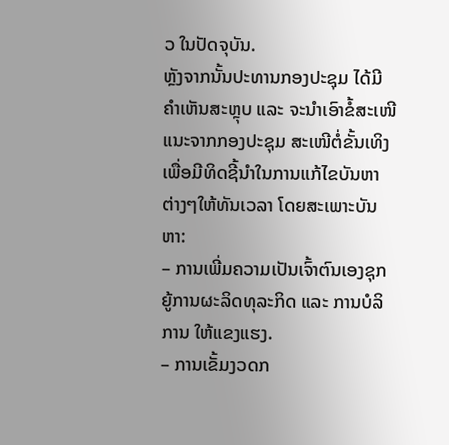ວ ໃນປັດຈຸບັນ.
ຫຼັງຈາກນັ້ນປະທານກອງປະຊຸມ ໄດ້ມີຄຳເຫັນສະຫຼຸບ ແລະ ຈະນຳເອົາຂໍ້ສະເໜີແນະຈາກກອງປະຊຸມ ສະເໜີຕໍ່ຂັ້ນເທິງ ເພື່ອມີທິດຊີ້ນຳໃນການແກ້ໄຂບັນຫາຕ່າງໆໃຫ້ທັນເວລາ ໂດຍສະເພາະບັນຫາ:
– ການເພີ່ມຄວາມເປັນເຈົ້າຕົນເອງຊຸກຍູ້ການຜະລິດທຸລະກິດ ແລະ ການບໍລິການ ໃຫ້ແຂງແຮງ.
– ການເຂັ້ມງວດກ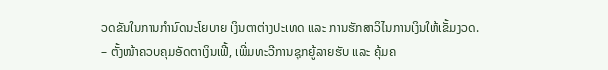ວດຂັນໃນການກຳນົດນະໂຍບາຍ ເງິນຕາຕ່າງປະເທດ ແລະ ການຮັກສາວິໄນການເງິນໃຫ້ເຂັ້ມງວດ.
– ຕັ້ງໜ້າຄວບຄຸມອັດຕາເງິນເຟີ້, ເພີ່ມທະວີການຊຸກຍູ້ລາຍຮັບ ແລະ ຄຸ້ມຄ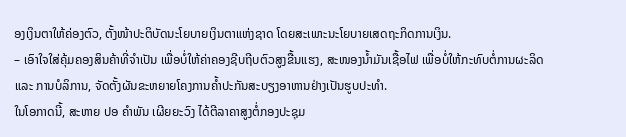ອງເງິນຕາໃຫ້ຄ່ອງຕົວ, ຕັ້ງໜ້າປະຕິບັດນະໂຍບາຍເງິນຕາແຫ່ງຊາດ ໂດຍສະເພາະນະໂຍບາຍເສດຖະກິດການເງິນ.
– ເອົາໃຈໃສ່ຄຸ້ມຄອງສິນຄ້າທີ່ຈຳເປັນ ເພື່ອບໍ່ໃຫ້ຄ່າຄອງຊີບຖີບຕົວສູງຂື້ນແຮງ, ສະໜອງນ້ຳມັນເຊື້ອໄຟ ເພື່ອບໍ່ໃຫ້ກະທົບຕໍ່ການຜະລິດ ແລະ ການບໍລິການ, ຈັດຕັ້ງຜັນຂະຫຍາຍໂຄງການຄ້ຳປະກັນສະບຽງອາຫານຢ່າງເປັນຮູບປະທຳ.
ໃນໂອກາດນີ້, ສະຫາຍ ປອ ຄຳພັນ ເຜີຍຍະວົງ ໄດ້ຕີລາຄາສູງຕໍ່ກອງປະຊຸມ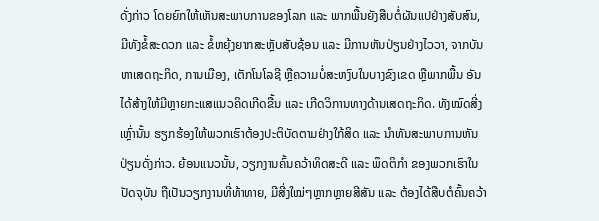ດັ່ງກ່າວ ໂດຍຍົກໃຫ້ເຫັນສະພາບການຂອງໂລກ ແລະ ພາກພື້ນຍັງສືບຕໍ່ຜັນແປຢ່າງສັບສົນ, ມີທັງຂໍ້ສະດວກ ແລະ ຂໍ້ຫຍຸ້ງຍາກສະຫຼັບສັບຊ້ອນ ແລະ ມີການຫັນປ່ຽນຢ່າງໄວວາ, ຈາກບັນຫາເສດຖະກິດ, ການເມືອງ, ເຕັກໂນໂລຊີ ຫຼືຄວາມບໍ່ສະຫງົບໃນບາງຂົງເຂດ ຫຼືພາກພື້ນ ອັນໄດ້ສ້າງໃຫ້ມີຫຼາຍກະແສແນວຄິດເກີດຂື້ນ ແລະ ເກີດວິການທາງດ້ານເສດຖະກິດ. ທັງໝົດສີ່ງເຫຼົ່ານັ້ນ ຮຽກຮ້ອງໃຫ້ພວກເຮົາຕ້ອງປະຕິບັດຕາມຢ່າງໃກ້ສິດ ແລະ ນຳທັນສະພາບການຫັນປ່ຽນດັ່ງກ່າວ. ຍ້ອນແນວນັ້ນ, ວຽກງານຄົ້ນຄວ້າທິດສະດີ ແລະ ພຶດຕິກຳ ຂອງພວກເຮົາໃນປັດຈຸບັນ ຖືເປັນວຽກງານທີ່ທ້າທາຍ, ມີສີ່ງໃໝ່ໆຫຼາກຫຼາຍສີສັນ ແລະ ຕ້ອງໄດ້ສືບຕໍຄົ້ນຄວ້າ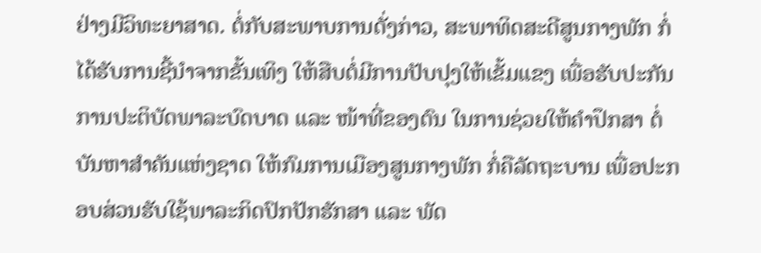ຢ່າງມີວິທະຍາສາດ. ຕໍ່ກັບສະພາບການດັ່ງກ່າວ, ສະພາທິດສະດີສູນກາງພັກ ກໍ່ໄດ້ຮັບການຊີ້ນຳຈາກຂັ້ນເທິງ ໃຫ້ສືບຕໍ່ມີການປັບປຸງໃຫ້ເຂັ້ມແຂງ ເພື່ອຮັບປະກັນການປະຕິບັດພາລະບົດບາດ ແລະ ໜ້າທີ່ຂອງຕົນ ໃນການຊ່ວຍໃຫ້ຄຳປຶກສາ ຕໍ່ບັນຫາສຳຄັນແຫ່ງຊາດ ໃຫ້ກົມການເມືອງສູນກາງພັກ ກໍ່ຄືລັດຖະບານ ເພື່ອປະກອບສ່ວນຮັບໃຊ້ພາລະກິດປົກປັກຮັກສາ ແລະ ພັດ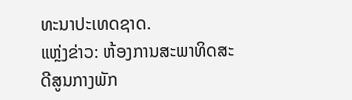ທະນາປະເທດຊາດ.
ແຫຼ່ງຂ່າວ: ຫ້ອງການສະພາທິດສະດີສູນກາງພັກ